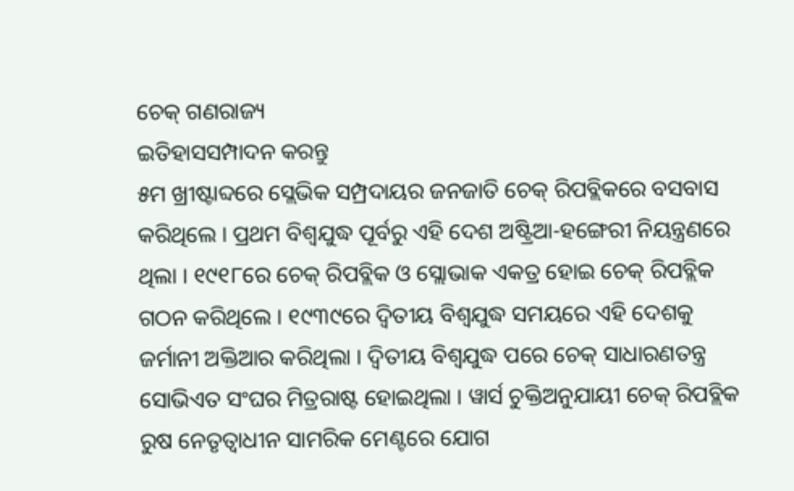ଚେକ୍ ଗଣରାଜ୍ୟ
ଇତିହାସସମ୍ପାଦନ କରନ୍ତୁ
୫ମ ଖ୍ରୀଷ୍ଟାବ୍ଦରେ ସ୍ଲେଭିକ ସମ୍ପ୍ରଦାୟର ଜନଜାତି ଚେକ୍ ରିପବ୍ଲିକରେ ବସବାସ କରିଥିଲେ । ପ୍ରଥମ ବିଶ୍ୱଯୁଦ୍ଧ ପୂର୍ବରୁ ଏହି ଦେଶ ଅଷ୍ଟ୍ରିଆ-ହଙ୍ଗେରୀ ନିୟନ୍ତ୍ରଣରେ ଥିଲା । ୧୯୧୮ରେ ଚେକ୍ ରିପବ୍ଲିକ ଓ ସ୍ଲୋଭାକ ଏକତ୍ର ହୋଇ ଚେକ୍ ରିପବ୍ଲିକ ଗଠନ କରିଥିଲେ । ୧୯୩୯ରେ ଦ୍ୱିତୀୟ ବିଶ୍ୱଯୁଦ୍ଧ ସମୟରେ ଏହି ଦେଶକୁ ଜର୍ମାନୀ ଅକ୍ତିଆର କରିଥିଲା । ଦ୍ୱିତୀୟ ବିଶ୍ୱଯୁଦ୍ଧ ପରେ ଚେକ୍ ସାଧାରଣତନ୍ତ୍ର ସୋଭିଏତ ସଂଘର ମିତ୍ରରାଷ୍ଟ ହୋଇଥିଲା । ୱାର୍ସ ଚୁକ୍ତିଅନୁଯାୟୀ ଚେକ୍ ରିପବ୍ଲିକ ରୁଷ ନେତୃତ୍ୱାଧୀନ ସାମରିକ ମେଣ୍ଟରେ ଯୋଗ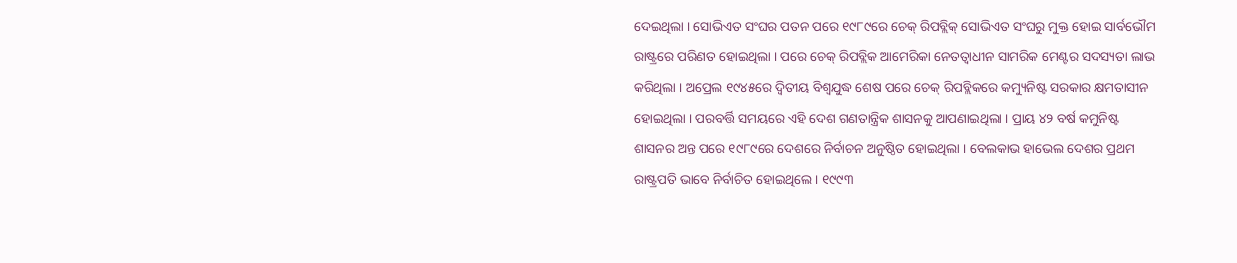ଦେଇଥିଲା । ସୋଭିଏତ ସଂଘର ପତନ ପରେ ୧୯୮୯ରେ ଚେକ୍ ରିପବ୍ଲିକ୍ ସୋଭିଏତ ସଂଘରୁ ମୁକ୍ତ ହୋଇ ସାର୍ବଭୌମ ରାଷ୍ଟ୍ରରେ ପରିଣତ ହୋଇଥିଲା । ପରେ ଚେକ୍ ରିପବ୍ଲିକ ଆମେରିକା ନେତତ୍ୱାଧୀନ ସାମରିକ ମେଣ୍ଟର ସଦସ୍ୟତା ଲାଭ କରିଥିଲା । ଅପ୍ରେଲ ୧୯୪୫ରେ ଦ୍ୱିତୀୟ ବିଶ୍ୱଯୁଦ୍ଧ ଶେଷ ପରେ ଚେକ୍ ରିପବ୍ଲିକରେ କମ୍ୟୁନିଷ୍ଟ ସରକାର କ୍ଷମତାସୀନ ହୋଇଥିଲା । ପରବର୍ତ୍ତି ସମୟରେ ଏହି ଦେଶ ଗଣତାନ୍ତ୍ରିକ ଶାସନକୁ ଆପଣାଇଥିଲା । ପ୍ରାୟ ୪୨ ବର୍ଷ କମୁନିଷ୍ଟ ଶାସନର ଅନ୍ତ ପରେ ୧୯୮୯ରେ ଦେଶରେ ନିର୍ବାଚନ ଅନୁଷ୍ଠିତ ହୋଇଥିଲା । ବେଲକାଭ ହାଭେଲ ଦେଶର ପ୍ରଥମ ରାଷ୍ଟ୍ରପତି ଭାବେ ନିର୍ବାଚିତ ହୋଇଥିଲେ । ୧୯୯୩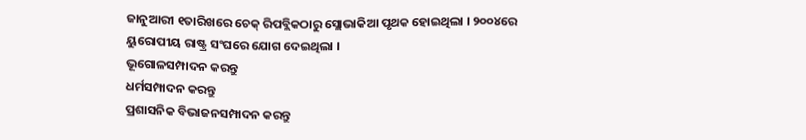ଜାନୁଆରୀ ୧ତାରିଖରେ ଚେକ୍ ରିପବ୍ଲିକଠାରୁ ସ୍ଲୋଭାକିଆ ପୃଥକ ହୋଇଥିଲା । ୨୦୦୪ରେ ୟୁରୋପୀୟ ରାଷ୍ଟ୍ର ସଂଘରେ ଯୋଗ ଦେଇଥିଲା ।
ଭୂଗୋଳସମ୍ପାଦନ କରନ୍ତୁ
ଧର୍ମସମ୍ପାଦନ କରନ୍ତୁ
ପ୍ରଶାସନିକ ବିଭାଜନସମ୍ପାଦନ କରନ୍ତୁ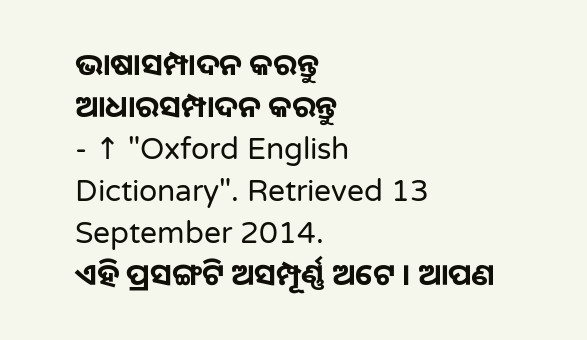ଭାଷାସମ୍ପାଦନ କରନ୍ତୁ
ଆଧାରସମ୍ପାଦନ କରନ୍ତୁ
- ↑ "Oxford English Dictionary". Retrieved 13 September 2014.
ଏହି ପ୍ରସଙ୍ଗଟି ଅସମ୍ପୂର୍ଣ୍ଣ ଅଟେ । ଆପଣ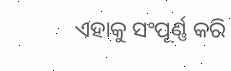ଏହାକୁ ସଂପୂର୍ଣ୍ଣ କରି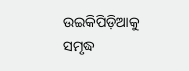ଉଇକିପିଡ଼ିଆକୁ ସମୃଦ୍ଧ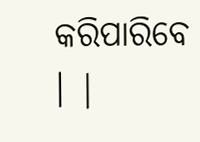କରିପାରିବେ । |